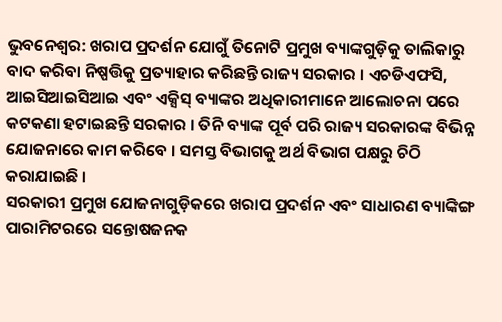ଭୁବନେଶ୍ୱର: ଖରାପ ପ୍ରଦର୍ଶନ ଯୋଗୁଁ ତିନୋଟି ପ୍ରମୁଖ ବ୍ୟାଙ୍କଗୁଡ଼ିକୁ ତାଲିକାରୁ ବାଦ କରିବା ନିଷ୍ପତ୍ତିକୁ ପ୍ରତ୍ୟାହାର କରିଛନ୍ତି ରାଜ୍ୟ ସରକାର । ଏଚଡିଏଫସି, ଆଇସିଆଇସିଆଇ ଏବଂ ଏକ୍ସିସ୍ ବ୍ୟାଙ୍କର ଅଧିକାରୀମାନେ ଆଲୋଚନା ପରେ କଟକଣା ହଟାଇଛନ୍ତି ସରକାର । ତିନି ବ୍ୟାଙ୍କ ପୂର୍ବ ପରି ରାଜ୍ୟ ସରକାରଙ୍କ ବିଭିନ୍ନ ଯୋଜନାରେ କାମ କରିବେ । ସମସ୍ତ ବିଭାଗକୁ ଅର୍ଥ ବିଭାଗ ପକ୍ଷରୁ ଚିଠି କରାଯାଇଛି ।
ସରକାରୀ ପ୍ରମୁଖ ଯୋଜନାଗୁଡ଼ିକରେ ଖରାପ ପ୍ରଦର୍ଶନ ଏବଂ ସାଧାରଣ ବ୍ୟାଙ୍କିଙ୍ଗ ପାରାମିଟରରେ ସନ୍ତୋଷଜନକ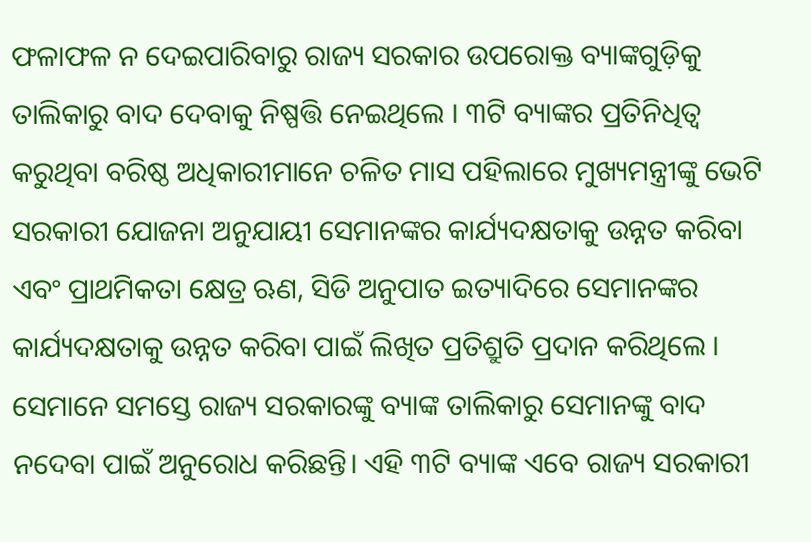ଫଳାଫଳ ନ ଦେଇପାରିବାରୁ ରାଜ୍ୟ ସରକାର ଉପରୋକ୍ତ ବ୍ୟାଙ୍କଗୁଡ଼ିକୁ ତାଲିକାରୁ ବାଦ ଦେବାକୁ ନିଷ୍ପତ୍ତି ନେଇଥିଲେ । ୩ଟି ବ୍ୟାଙ୍କର ପ୍ରତିନିଧିତ୍ୱ କରୁଥିବା ବରିଷ୍ଠ ଅଧିକାରୀମାନେ ଚଳିତ ମାସ ପହିଲାରେ ମୁଖ୍ୟମନ୍ତ୍ରୀଙ୍କୁ ଭେଟି ସରକାରୀ ଯୋଜନା ଅନୁଯାୟୀ ସେମାନଙ୍କର କାର୍ଯ୍ୟଦକ୍ଷତାକୁ ଉନ୍ନତ କରିବା ଏବଂ ପ୍ରାଥମିକତା କ୍ଷେତ୍ର ଋଣ, ସିଡି ଅନୁପାତ ଇତ୍ୟାଦିରେ ସେମାନଙ୍କର କାର୍ଯ୍ୟଦକ୍ଷତାକୁ ଉନ୍ନତ କରିବା ପାଇଁ ଲିଖିତ ପ୍ରତିଶ୍ରୁତି ପ୍ରଦାନ କରିଥିଲେ । ସେମାନେ ସମସ୍ତେ ରାଜ୍ୟ ସରକାରଙ୍କୁ ବ୍ୟାଙ୍କ ତାଲିକାରୁ ସେମାନଙ୍କୁ ବାଦ ନଦେବା ପାଇଁ ଅନୁରୋଧ କରିଛନ୍ତି। ଏହି ୩ଟି ବ୍ୟାଙ୍କ ଏବେ ରାଜ୍ୟ ସରକାରୀ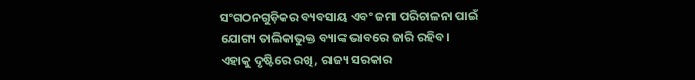ସଂଗଠନଗୁଡ଼ିକର ବ୍ୟବସାୟ ଏବଂ ଜମା ପରିଚାଳନା ପାଇଁ ଯୋଗ୍ୟ ତାଲିକାଭୁକ୍ତ ବ୍ୟାଙ୍କ ଭାବରେ ଜାରି ରହିବ।
ଏହାକୁ ଦୃଷ୍ଟିରେ ରଖି, ରାଜ୍ୟ ସରକାର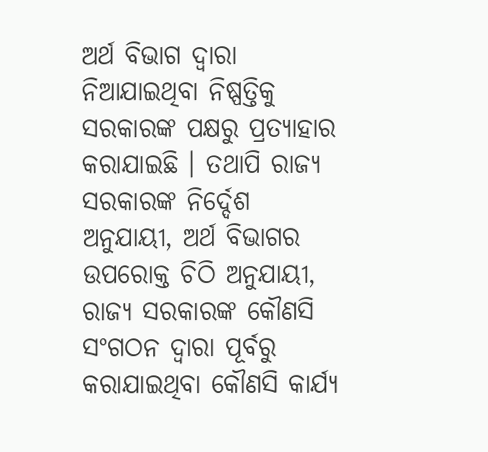ଅର୍ଥ ବିଭାଗ ଦ୍ୱାରା ନିଆଯାଇଥିବା ନିଷ୍ପତ୍ତିକୁ ସରକାରଙ୍କ ପକ୍ଷରୁ ପ୍ରତ୍ୟାହାର କରାଯାଇଛି । ତଥାପି ରାଜ୍ୟ ସରକାରଙ୍କ ନିର୍ଦ୍ଦେଶ ଅନୁଯାୟୀ, ଅର୍ଥ ବିଭାଗର ଉପରୋକ୍ତ ଚିଠି ଅନୁଯାୟୀ, ରାଜ୍ୟ ସରକାରଙ୍କ କୌଣସି ସଂଗଠନ ଦ୍ୱାରା ପୂର୍ବରୁ କରାଯାଇଥିବା କୌଣସି କାର୍ଯ୍ୟ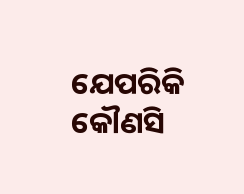ଯେପରିକି କୌଣସି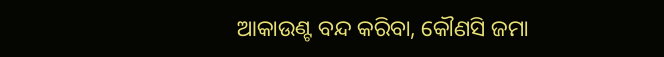ଆକାଉଣ୍ଟ ବନ୍ଦ କରିବା, କୌଣସି ଜମା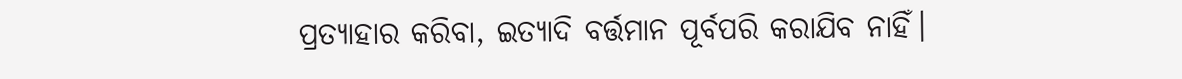ପ୍ରତ୍ୟାହାର କରିବା, ଇତ୍ୟାଦି ବର୍ତ୍ତମାନ ପୂର୍ବପରି କରାଯିବ ନାହିଁ।